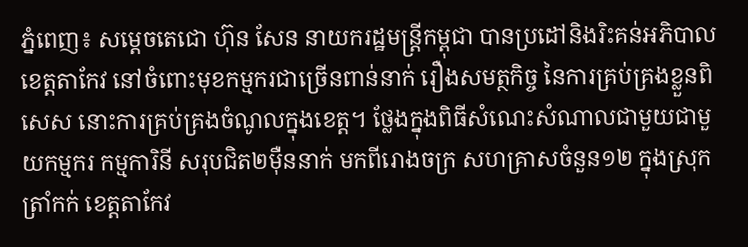ភ្នំពេញ៖ សម្តេចតេជោ ហ៊ុន សែន នាយករដ្ឋមន្ត្រីកម្ពុជា បានប្រដៅនិងរិះគន់អភិបាលខេត្តតាកែវ នៅចំពោះមុខកម្មករជាច្រើនពាន់នាក់ រឿងសមត្ថកិច្ច នៃការគ្រប់គ្រងខ្លួនពិសេស នោះការគ្រប់គ្រងចំណូលក្នុងខេត្ត។ ថ្លែងក្នុងពិធីសំណេះសំណាលជាមួយជាមួយកម្មករ កម្មការិនី សរុបជិត២ម៉ឺននាក់ មកពីរោងចក្រ សហគ្រាសចំនួន១២ ក្នុងស្រុកត្រាំកក់ ខេត្តតាកែវ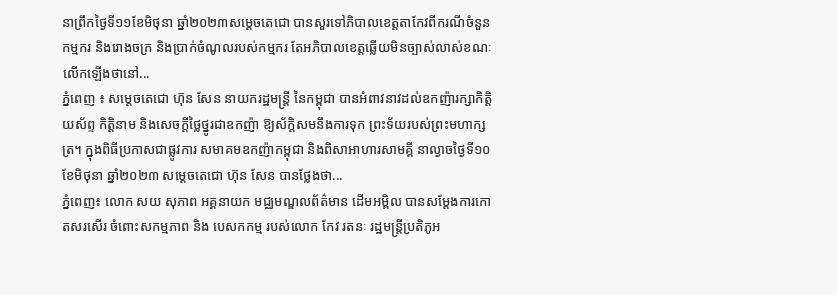នាព្រឹកថ្ងៃទី១១ខែមិថុនា ឆ្នាំ២០២៣សម្តេចតេជោ បានសួរទៅភិបាលខេត្តតាកែវពីករណីចំនួនកម្មករ និងរោងចក្រ និងប្រាក់ចំណូលរបស់កម្មករ តែអភិបាលខេត្តឆ្លើយមិនច្បាស់លាស់ខណៈលើកឡើងថានៅ...
ភ្នំពេញ ៖ សម្ដេចតេជោ ហ៊ុន សែន នាយករដ្ឋមន្ត្រី នៃកម្ពុជា បានអំពាវនាវដល់ឧកញ៉ារក្សាកិត្តិយស័ព្ទ កិត្តិនាម និងសេចក្តីថ្លៃថ្នូរជាឧកញ៉ា ឱ្យស័ក្តិសមនឹងការទុក ព្រះទ័យរបស់ព្រះមហាក្សត្រ។ ក្នុងពិធីប្រកាសជាផ្លូវការ សមាគមឧកញ៉ាកម្ពុជា និងពិសាអាហារសាមគ្គី នាល្ងាចថ្ងៃទី១០ ខែមិថុនា ឆ្នាំ២០២៣ សម្តេចតេជោ ហ៊ុន សែន បានថ្លែងថា...
ភ្នំពេញ៖ លោក សយ សុភាព អគ្គនាយក មជ្ឈមណ្ឌលព័ត៌មាន ដើមអម្ពិល បានសម្ដែងការកោតសរសើរ ចំពោះសកម្មភាព និង បេសកកម្ម របស់លោក កែវ រតនៈ រដ្ឋមន្រ្តីប្រតិភូអ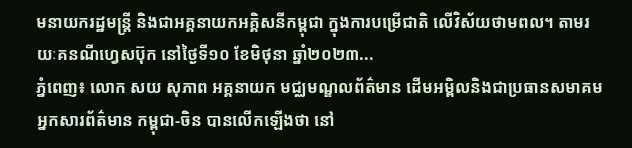មនាយករដ្ឋមន្រ្តី និងជាអគ្គនាយកអគ្គិសនីកម្ពុជា ក្នុងការបម្រើជាតិ លើវិស័យថាមពល។ តាមរយៈគនណីហ្វេសប៊ុក នៅថ្ងៃទី១០ ខែមិថុនា ឆ្នាំ២០២៣...
ភ្នំពេញ៖ លោក សយ សុភាព អគ្គនាយក មជ្ឈមណ្ឌលព័ត៌មាន ដើមអម្ពិលនិងជាប្រធានសមាគម អ្នកសារព័ត៌មាន កម្ពុជា-ចិន បានលើកឡើងថា នៅ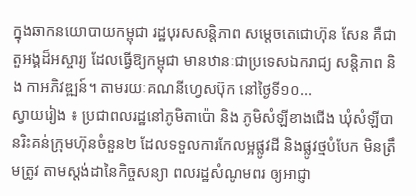ក្នុងឆាកនយោបាយកម្ពុជា រដ្ឋបុរសសន្តិភាព សម្តេចតេជោហ៊ុន សែន គឺជាតួអង្គដ៏អស្ចារ្យ ដែលធ្វើឱ្យកម្ពុជា មានឋានៈជាប្រទេសឯករាជ្យ សន្តិភាព និង កាអភិវឌ្ឍន៍។ តាមរយៈគណនីហ្វេសប៊ុក នៅថ្ងៃទី១០...
ស្វាយរៀង ៖ ប្រជាពលរដ្ឋនៅភូមិតាប៉ោ និង ភូមិសំឡីខាងជើង ឃុំសំឡីបានរិះគន់ក្រុមហ៊ុនចំនួន២ ដែលទទួលការកែលម្អផ្លូវដី និងផ្លូវថ្មបំបែក មិនត្រឹមត្រូវ តាមស្តង់ដានៃកិច្ចសន្យា ពលរដ្ឋសំណូមពរ ឲ្យអាជ្ញា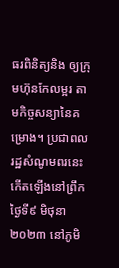ធរពិនិត្យនិង ឲ្យក្រុមហ៊ុនកែលម្អរ តាមកិច្ចសន្យានៃគម្រោង។ ប្រជាពលរដ្ឋសំណូមពរនេះ កើតឡើងនៅព្រឹកថ្ងៃទី៩ មិថុនា ២០២៣ នៅភូមិ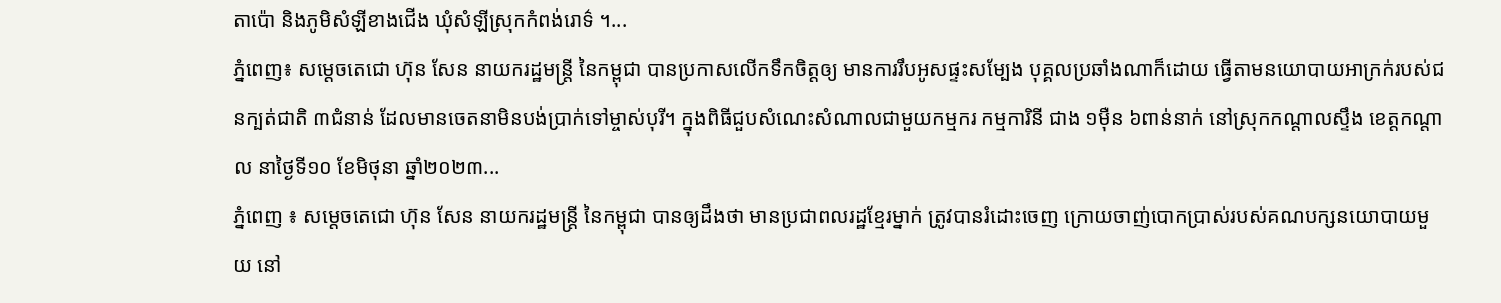តាប៉ោ និងភូមិសំឡីខាងជើង ឃុំសំឡីស្រុកកំពង់រោទ៌ ។...
ភ្នំពេញ៖ សម្តេចតេជោ ហ៊ុន សែន នាយករដ្ឋមន្ដ្រី នៃកម្ពុជា បានប្រកាសលើកទឹកចិត្តឲ្យ មានការរឹបអូសផ្ទះសម្បែង បុគ្គលប្រឆាំងណាក៏ដោយ ធ្វើតាមនយោបាយអាក្រក់របស់ជនក្បត់ជាតិ ៣ជំនាន់ ដែលមានចេតនាមិនបង់ប្រាក់ទៅម្ចាស់បុរី។ ក្នុងពិធីជួបសំណេះសំណាលជាមួយកម្មករ កម្មការិនី ជាង ១ម៉ឺន ៦ពាន់នាក់ នៅស្រុកកណ្តាលស្ទឹង ខេត្តកណ្ដាល នាថ្ងៃទី១០ ខែមិថុនា ឆ្នាំ២០២៣...
ភ្នំពេញ ៖ សម្តេចតេជោ ហ៊ុន សែន នាយករដ្ឋមន្ត្រី នៃកម្ពុជា បានឲ្យដឹងថា មានប្រជាពលរដ្ឋខ្មែរម្នាក់ ត្រូវបានរំដោះចេញ ក្រោយចាញ់បោកប្រាស់របស់គណបក្សនយោបាយមួយ នៅ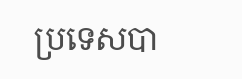ប្រទេសបា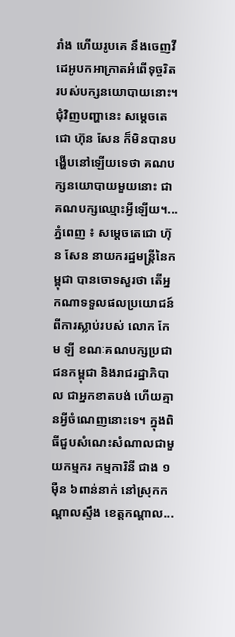រាំង ហើយរូបគេ នឹងចេញវីដេអូបកអាក្រាតអំពើទុច្ចរិត របស់បក្សនយោបាយនោះ។ ជុំវិញបញ្ហានេះ សម្តេចតេជោ ហ៊ុន សែន ក៏មិនបានបង្ហើបនៅឡើយទេថា គណបក្សនយោបាយមួយនោះ ជាគណបក្សឈ្មោះអ្វីឡើយ។...
ភ្នំពេញ ៖ សម្ដេចតេជោ ហ៊ុន សែន នាយករដ្ឋមន្ដ្រីនៃកម្ពុជា បានចោទសួរថា តើអ្នកណាទទួលផលប្រយោជន៍ពីការស្លាប់របស់ លោក កែម ឡី ខណៈគណបក្សប្រជាជនកម្ពុជា និងរាជរដ្ឋាភិបាល ជាអ្នកខាតបង់ ហើយគ្មានអ្វីចំណេញនោះទេ។ ក្នុងពិធីជួបសំណេះសំណាលជាមួយកម្មករ កម្មការិនី ជាង ១ម៉ឺន ៦ពាន់នាក់ នៅស្រុកកណ្តាលស្ទឹង ខេត្តកណ្ដាល...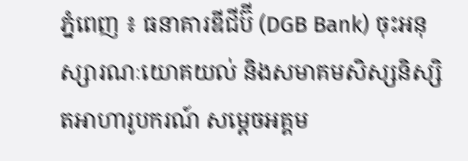ភ្នំពេញ ៖ ធនាគារឌីជីប៊ី (DGB Bank) ចុះអនុស្សារណៈយោគយល់ និងសមាគមសិស្សនិស្សិតអាហារូបករណ៍ សម្ដេចអគ្គម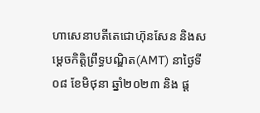ហាសេនាបតីតេជោហ៊ុនសែន និងសម្ដេចកិតិ្តព្រឹទ្ធបណ្ឌិត(AMT) នាថ្ងៃទី០៨ ខែមិថុនា ឆ្នាំ២០២៣ និង ផ្ដ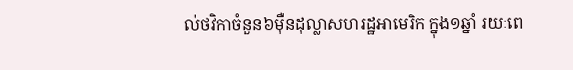ល់ថវិកាចំនួន៦ម៉ឺនដុល្លាសហរដ្ឋអាមេរិក ក្នុង១ឆ្នាំ រយៈពេ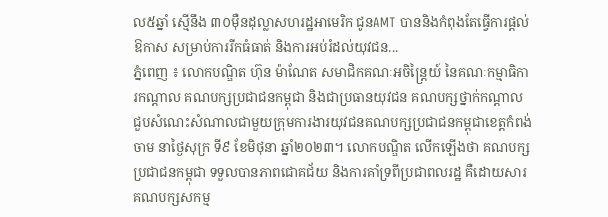ល៥ឆ្នាំ ស្មើនឹង ៣០ម៉ឺនដុល្លាសហរដ្ឋអាមេរិក ជូនAMT បាននិងកំពុងតែធ្វើការផ្តល់ឱកាស សម្រាប់ការរីកធំធាត់ និងការអប់រំដល់យុវជន...
ភ្នំពេញ ៖ លោកបណ្ឌិត ហ៊ុន ម៉ាណែត សមាជិកគណៈអចិន្ត្រៃយ៍ នៃគណៈកម្មាធិការកណ្តាល គណបក្សប្រជាជនកម្ពុជា និងជាប្រធានយុវជន គណបក្សថ្នាក់កណ្តាល ជួបសំណេះសំណាលជាមួយក្រុមការងារយុវជនគណបក្សប្រជាជនកម្ពុជាខេត្តកំពង់ចាម នាថ្ងៃសុក្រ ទី៩ ខែមិថុនា ឆ្នាំ២០២៣។ លោកបណ្ឌិត លើកឡើងថា គណបក្សប្រជាជនកម្ពុជា ទទួលបានភាពជោគជ័យ និងការគាំទ្រពីប្រជាពលរដ្ឋ គឺដោយសារគណបក្សសកម្ម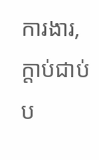ការងារ, ក្តាប់ជាប់ប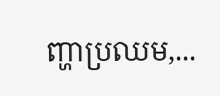ញ្ហាប្រឈម,...